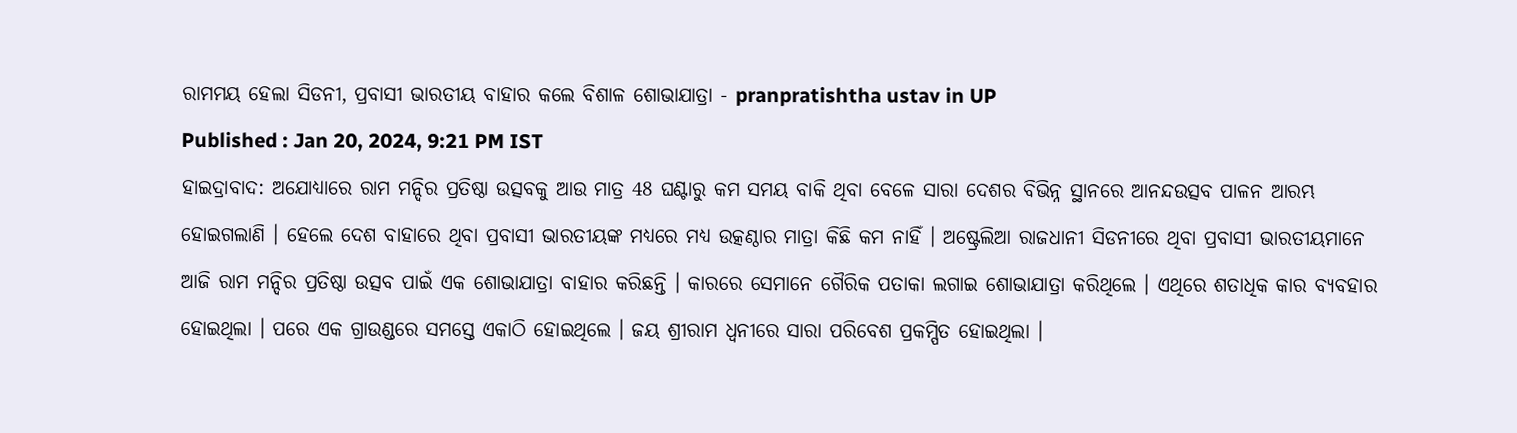ରାମମୟ ହେଲା ସିଡନୀ, ପ୍ରବାସୀ ଭାରତୀୟ ବାହାର କଲେ ବିଶାଳ ଶୋଭାଯାତ୍ରା - pranpratishtha ustav in UP
Published : Jan 20, 2024, 9:21 PM IST
ହାଇଦ୍ରାବାଦ: ଅଯୋଧ୍ୟାରେ ରାମ ମନ୍ଦିର ପ୍ରତିଷ୍ଠା ଉତ୍ସବକୁ ଆଉ ମାତ୍ର 48 ଘଣ୍ଟାରୁ କମ ସମୟ ବାକି ଥିବା ବେଳେ ସାରା ଦେଶର ବିଭିନ୍ନ ସ୍ଥାନରେ ଆନନ୍ଦଉତ୍ସବ ପାଳନ ଆରମ୍ଭ ହୋଇଗଲାଣି । ହେଲେ ଦେଶ ବାହାରେ ଥିବା ପ୍ରବାସୀ ଭାରତୀୟଙ୍କ ମଧ୍ୟରେ ମଧ୍ୟ ଉତ୍କଣ୍ଠାର ମାତ୍ରା କିଛି କମ ନାହିଁ । ଅଷ୍ଟ୍ରେଲିଆ ରାଜଧାନୀ ସିଡନୀରେ ଥିବା ପ୍ରବାସୀ ଭାରତୀୟମାନେ ଆଜି ରାମ ମନ୍ଦିର ପ୍ରତିଷ୍ଠା ଉତ୍ସବ ପାଇଁ ଏକ ଶୋଭାଯାତ୍ରା ବାହାର କରିଛନ୍ତି । କାରରେ ସେମାନେ ଗୈରିକ ପତାକା ଲଗାଇ ଶୋଭାଯାତ୍ରା କରିଥିଲେ । ଏଥିରେ ଶତାଧିକ କାର ବ୍ୟବହାର ହୋଇଥିଲା । ପରେ ଏକ ଗ୍ରାଉଣ୍ଡରେ ସମସ୍ତେ ଏକାଠି ହୋଇଥିଲେ । ଜୟ ଶ୍ରୀରାମ ଧ୍ବନୀରେ ସାରା ପରିବେଶ ପ୍ରକମ୍ପିତ ହୋଇଥିଲା ।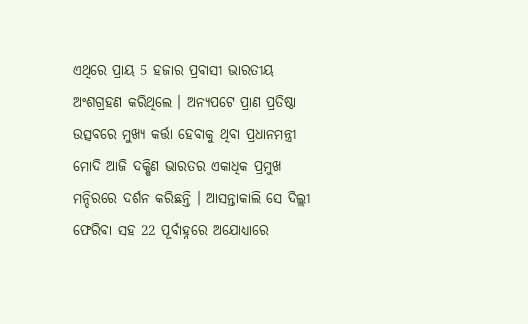ଏଥିରେ ପ୍ରାୟ 5 ହଜାର ପ୍ରବାସୀ ଭାରତୀୟ ଅଂଶଗ୍ରହଣ କରିଥିଲେ । ଅନ୍ୟପଟେ ପ୍ରାଣ ପ୍ରତିଷ୍ଠା ଉତ୍ସବରେ ମୁଖ୍ୟ କର୍ତ୍ତା ହେବାକୁ ଥିବା ପ୍ରଧାନମନ୍ତ୍ରୀ ମୋଦି ଆଜି ଦକ୍ଷିଣ ଭାରତର ଏକାଧିକ ପ୍ରମୁଖ ମନ୍ଦିରରେ ଦର୍ଶନ କରିଛନ୍ତି । ଆସନ୍ତାକାଲି ସେ ଦିଲ୍ଲୀ ଫେରିବା ସହ 22 ପୂର୍ବାହ୍ନରେ ଅଯୋଧ୍ୟାରେ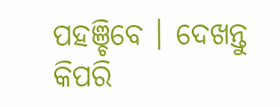ପହଞ୍ଚିବେ । ଦେଖନ୍ତୁ କିପରି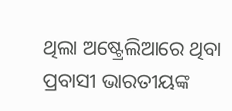ଥିଲା ଅଷ୍ଟ୍ରେଲିଆରେ ଥିବା ପ୍ରବାସୀ ଭାରତୀୟଙ୍କ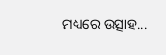ମଧ୍ୟରେ ଉତ୍ସାହ...